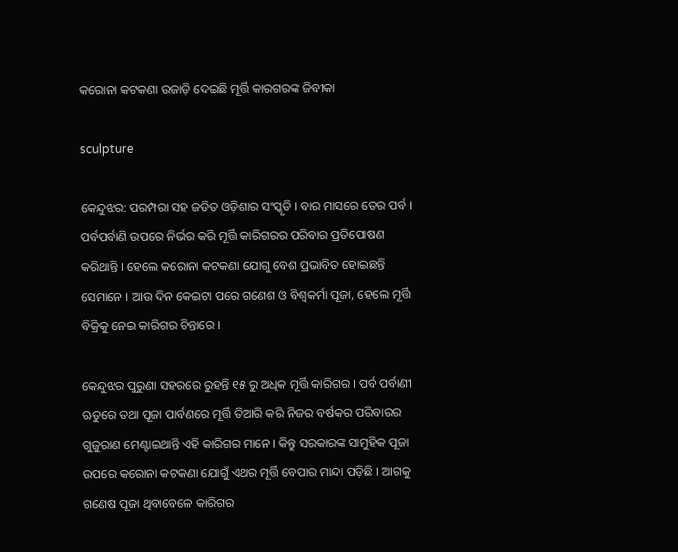କରୋନା କଟକଣା ଉଜାଡ଼ି ଦେଇଛି ମୂର୍ତ୍ତି କାରଗରଙ୍କ ଜିବୀକା

sculpture

କେନ୍ଦୁଝର: ପରମ୍ପରା ସହ ଜଡିତ ଓଡ଼ିଶାର ସଂସ୍କୃତି । ବାର ମାସରେ ତେର ପର୍ବ । ପର୍ବପର୍ବାଣି ଉପରେ ନିର୍ଭର କରି ମୂର୍ତ୍ତି କାରିଗରର ପରିବାର ପ୍ରତିପୋଷଣ କରିଥାନ୍ତି । ହେଲେ କରୋନା କଟକଣା ଯୋଗୁ ବେଶ ପ୍ରଭାବିତ ହୋଇଛନ୍ତି ସେମାନେ । ଆଉ ଦିନ କେଇଟା ପରେ ଗଣେଶ ଓ ବିଶ୍ୱକର୍ମା ପୂଜା, ହେଲେ ମୂର୍ତ୍ତି ବିକ୍ରିକୁ ନେଇ କାରିଗର ଚିନ୍ତାରେ ।

କେନ୍ଦୁଝର ପୁରୁଣା ସହରରେ ରୁହନ୍ତି ୧୫ ରୁ ଅଧିକ ମୂର୍ତ୍ତି କାରିଗର । ପର୍ବ ପର୍ବାଣୀ ଋତୁରେ ତଥା ପୂଜା ପାର୍ବଣରେ ମୂର୍ତ୍ତି ତିଆରି କରି ନିଜର ବର୍ଷକର ପରିବାରର ଗୁଜୁରାଣ ମେଣ୍ଟାଇଥାନ୍ତି ଏହି କାରିଗର ମାନେ । କିନ୍ତୁ ସରକାରଙ୍କ ସାମୁହିକ ପୂଜା ଉପରେ କରୋନା କଟକଣା ଯୋଗୁଁ ଏଥର ମୂର୍ତ୍ତି ବେପାର ମାନ୍ଦା ପଡ଼ିଛି । ଆଗକୁ ଗଣେଷ ପୂଜା ଥିବାବେଳେ କାରିଗର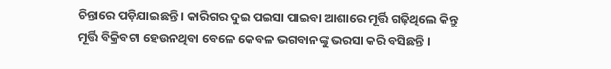ଚିନ୍ତାରେ ପଡ଼ିଯାଇଛନ୍ତି । କାରିଗର ଦୁଇ ପଇସା ପାଇବା ଆଶାରେ ମୂର୍ତ୍ତି ଗଢ଼ିଥିଲେ କିନ୍ତୁ ମୂର୍ତ୍ତି ବିକ୍ରିବଟା ହେଉନଥିବା ବେଳେ କେବଳ ଭଗବାନଙ୍କୁ ଭରସା କରି ବସିଛନ୍ତି ।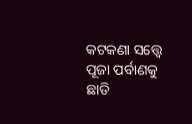କଟକଣା ସତ୍ତ୍ୱେ ପୂଜା ପର୍ବାଣକୁ ଛାଡି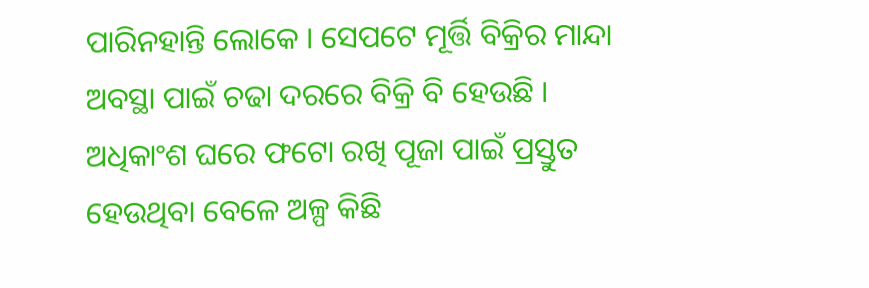ପାରିନହାନ୍ତି ଲୋକେ । ସେପଟେ ମୂର୍ତ୍ତି ବିକ୍ରିର ମାନ୍ଦା ଅବସ୍ଥା ପାଇଁ ଚଢା ଦରରେ ବିକ୍ରି ବି ହେଉଛି । ଅଧିକାଂଶ ଘରେ ଫଟୋ ରଖି ପୂଜା ପାଇଁ ପ୍ରସ୍ତୁତ ହେଉଥିବା ବେଳେ ଅଳ୍ପ କିଛି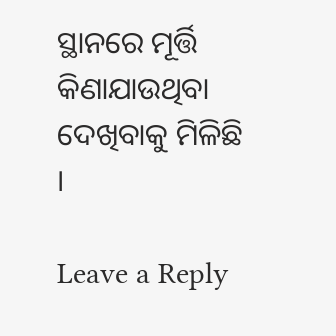ସ୍ଥାନରେ ମୂର୍ତ୍ତି କିଣାଯାଉଥିବା ଦେଖିବାକୁ ମିଳିଛି ।

Leave a Reply